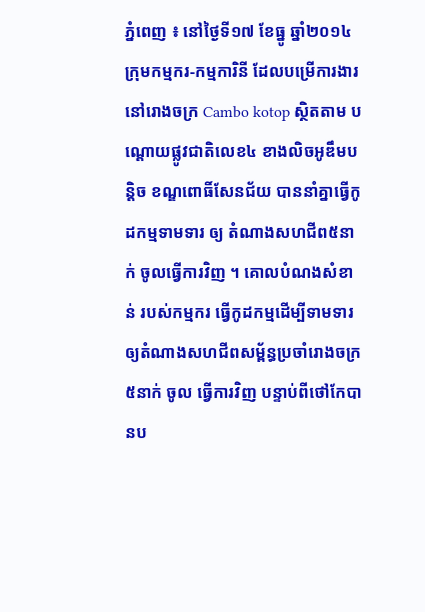ភ្នំពេញ ៖ នៅថ្ងៃទី១៧ ខែធ្នូ ឆ្នាំ២០១៤ ក្រុមកម្មករ-កម្មការិនី ដែលបម្រើការងារ នៅរោងចក្រ Cambo kotop ស្ថិតតាម បណ្តោយផ្លូវជាតិលេខ៤ ខាងលិចអូឌឹមបន្តិច ខណ្ឌពោធិ៍សែនជ័យ បាននាំគ្នាធ្វើកូដកម្មទាមទារ ឲ្យ តំណាងសហជីព៥នាក់ ចូលធ្វើការវិញ ។ គោលបំណងសំខាន់ របស់កម្មករ ធ្វើកូដកម្មដើម្បីទាមទារ ឲ្យតំណាងសហជីពសម្ព័ន្ធប្រចាំរោងចក្រ ៥នាក់ ចូល ធ្វើការវិញ បន្ទាប់ពីថៅកែបានប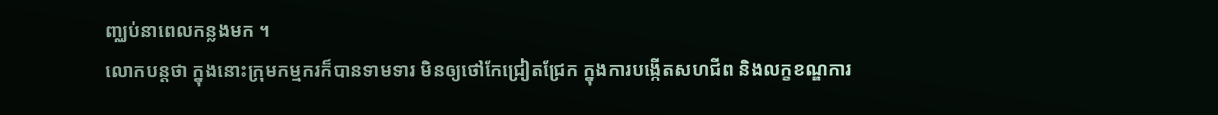ញ្ឈប់នាពេលកន្លងមក ។
លោកបន្តថា ក្នុងនោះក្រុមកម្មករក៏បានទាមទារ មិនឲ្យថៅកែជ្រៀតជ្រែក ក្នុងការបង្កើតសហជីព និងលក្ខខណ្ឌការ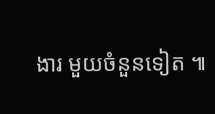ងារ មួយចំនួនទៀត ៕